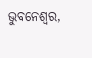ଭୁବନେଶ୍ୱର,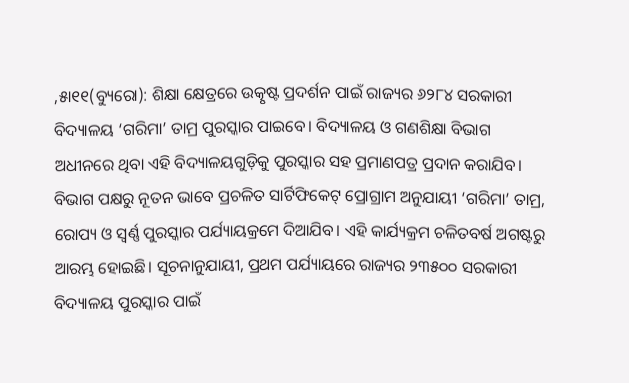,୫ା୧୧(ବ୍ୟୁରୋ): ଶିକ୍ଷା କ୍ଷେତ୍ରରେ ଉତ୍କୃଷ୍ଟ ପ୍ରଦର୍ଶନ ପାଇଁ ରାଜ୍ୟର ୬୨୮୪ ସରକାରୀ ବିଦ୍ୟାଳୟ ‘ଗରିମା’ ତାମ୍ର ପୁରସ୍କାର ପାଇବେ। ବିଦ୍ୟାଳୟ ଓ ଗଣଶିକ୍ଷା ବିଭାଗ ଅଧୀନରେ ଥିବା ଏହି ବିଦ୍ୟାଳୟଗୁଡ଼ିକୁ ପୁରସ୍କାର ସହ ପ୍ରମାଣପତ୍ର ପ୍ରଦାନ କରାଯିବ। ବିଭାଗ ପକ୍ଷରୁ ନୂତନ ଭାବେ ପ୍ରଚଳିତ ସାର୍ଟିଫିକେଟ୍ ପ୍ରୋଗ୍ରାମ ଅନୁଯାୟୀ ‘ଗରିମା’ ତାମ୍ର, ରୋପ୍ୟ ଓ ସ୍ବର୍ଣ୍ଣ ପୁରସ୍କାର ପର୍ଯ୍ୟାୟକ୍ରମେ ଦିଆଯିବ। ଏହି କାର୍ଯ୍ୟକ୍ରମ ଚଳିତବର୍ଷ ଅଗଷ୍ଟରୁ ଆରମ୍ଭ ହୋଇଛି। ସୂଚନାନୁଯାୟୀ, ପ୍ରଥମ ପର୍ଯ୍ୟାୟରେ ରାଜ୍ୟର ୨୩୫୦୦ ସରକାରୀ ବିଦ୍ୟାଳୟ ପୁରସ୍କାର ପାଇଁ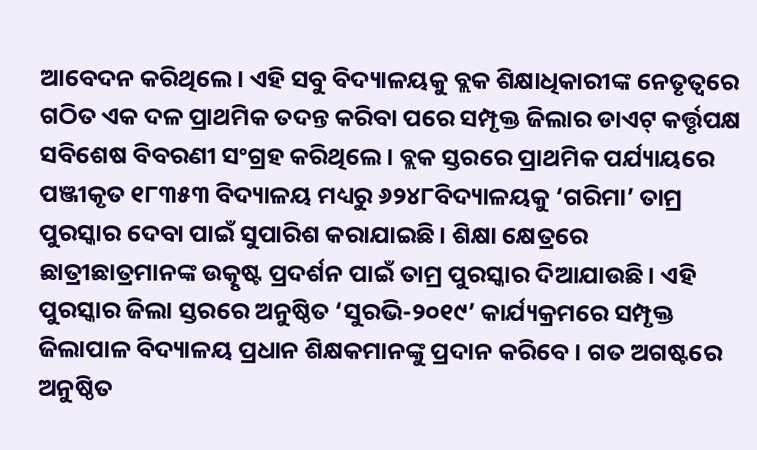ଆବେଦନ କରିଥିଲେ। ଏହି ସବୁ ବିଦ୍ୟାଳୟକୁ ବ୍ଲକ ଶିକ୍ଷାଧିକାରୀଙ୍କ ନେତୃତ୍ୱରେ ଗଠିତ ଏକ ଦଳ ପ୍ରାଥମିକ ତଦନ୍ତ କରିବା ପରେ ସମ୍ପୃକ୍ତ ଜିଲାର ଡାଏଟ୍ କର୍ତ୍ତୃପକ୍ଷ ସବିଶେଷ ବିବରଣୀ ସଂଗ୍ରହ କରିଥିଲେ। ବ୍ଲକ ସ୍ତରରେ ପ୍ରାଥମିକ ପର୍ଯ୍ୟାୟରେ ପଞ୍ଜୀକୃତ ୧୮୩୫୩ ବିଦ୍ୟାଳୟ ମଧ୍ୟରୁ ୬୨୪୮ବିଦ୍ୟାଳୟକୁ ‘ଗରିମା’ ତାମ୍ର ପୁରସ୍କାର ଦେବା ପାଇଁ ସୁପାରିଶ କରାଯାଇଛି। ଶିକ୍ଷା କ୍ଷେତ୍ରରେ ଛାତ୍ରୀଛାତ୍ରମାନଙ୍କ ଉତ୍କୃଷ୍ଟ ପ୍ରଦର୍ଶନ ପାଇଁ ତାମ୍ର ପୁରସ୍କାର ଦିଆଯାଉଛି। ଏହି ପୁରସ୍କାର ଜିଲା ସ୍ତରରେ ଅନୁଷ୍ଠିତ ‘ସୁରଭି-୨୦୧୯’ କାର୍ଯ୍ୟକ୍ରମରେ ସମ୍ପୃକ୍ତ ଜିଲାପାଳ ବିଦ୍ୟାଳୟ ପ୍ରଧାନ ଶିକ୍ଷକମାନଙ୍କୁ ପ୍ରଦାନ କରିବେ। ଗତ ଅଗଷ୍ଟରେ ଅନୁଷ୍ଠିତ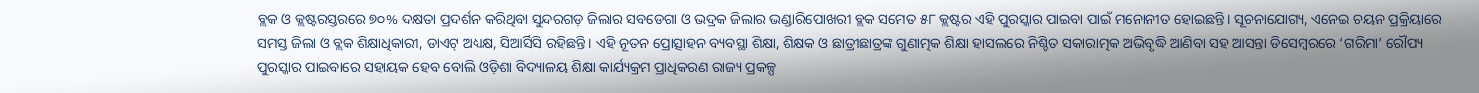ବ୍ଲକ ଓ କ୍ଲଷ୍ଟରସ୍ତରରେ ୭୦% ଦକ୍ଷତା ପ୍ରଦର୍ଶନ କରିଥିବା ସୁନ୍ଦରଗଡ଼ ଜିଲାର ସବଡେଗା ଓ ଭଦ୍ରକ ଜିଲାର ଭଣ୍ଡାରିପୋଖରୀ ବ୍ଲକ ସମେତ ୫୮ କ୍ଲଷ୍ଟର ଏହି ପୁରସ୍କାର ପାଇବା ପାଇଁ ମନୋନୀତ ହୋଇଛନ୍ତି। ସୂଚନାଯୋଗ୍ୟ, ଏନେଇ ଚୟନ ପ୍ରକ୍ରିୟାରେ ସମସ୍ତ ଜିଲା ଓ ବ୍ଲକ ଶିକ୍ଷାଧିକାରୀ, ଡାଏଟ୍ ଅଧ୍ୟକ୍ଷ, ସିଆର୍ସିସି ରହିଛନ୍ତି। ଏହି ନୂତନ ପ୍ରୋତ୍ସାହନ ବ୍ୟବସ୍ଥା ଶିକ୍ଷା, ଶିକ୍ଷକ ଓ ଛାତ୍ରୀଛାତ୍ରଙ୍କ ଗୁଣାତ୍ମକ ଶିକ୍ଷା ହାସଲରେ ନିଶ୍ଚିତ ସକାରାତ୍ମକ ଅଭିବୃଦ୍ଧି ଆଣିବା ସହ ଆସନ୍ତା ଡିସେମ୍ବରରେ ‘ଗରିମା’ ରୌପ୍ୟ ପୁରସ୍କାର ପାଇବାରେ ସହାୟକ ହେବ ବୋଲି ଓଡ଼ିଶା ବିଦ୍ୟାଳୟ ଶିକ୍ଷା କାର୍ଯ୍ୟକ୍ରମ ପ୍ରାଧିକରଣ ରାଜ୍ୟ ପ୍ରକଳ୍ପ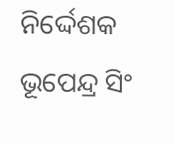ନିର୍ଦ୍ଦେଶକ ଭୂପେନ୍ଦ୍ର ସିଂ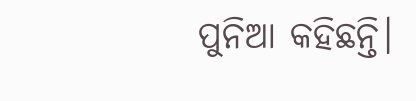ପୁନିଆ କହିଛନ୍ତି।